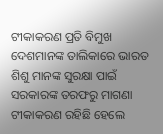ଟୀକାକରଣ ପ୍ରତି ବିମୁଖ ଦେଶମାନଙ୍କ ତାଲିକାରେ ଭାରତ
ଶିଶୁ ମାନଙ୍କ ସୁରକ୍ଷା ପାଇଁ ସରକାରଙ୍କ ତରଫରୁ ମାଗଣା ଟୀକାକରଣ ରହିଛି ହେଲେ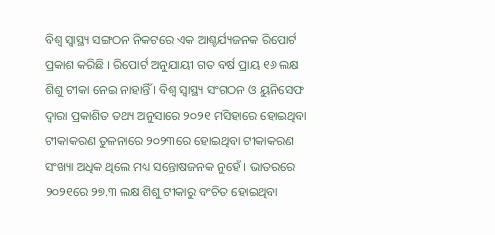ବିଶ୍ୱ ସ୍ୱାସ୍ଥ୍ୟ ସଙ୍ଗଠନ ନିକଟରେ ଏକ ଆଶ୍ଚର୍ଯ୍ୟଜନକ ରିପୋର୍ଟ ପ୍ରକାଶ କରିଛି । ରିପୋର୍ଟ ଅନୁଯାୟୀ ଗତ ବର୍ଷ ପ୍ରାୟ ୧୬ ଲକ୍ଷ ଶିଶୁ ଟୀକା ନେଇ ନାହାନ୍ତିଁ । ବିଶ୍ୱ ସ୍ୱାସ୍ଥ୍ୟ ସଂଗଠନ ଓ ୟୁନିସେଫ ଦ୍ୱାରା ପ୍ରକାଶିତ ତଥ୍ୟ ଅନୁସାରେ ୨୦୨୧ ମସିହାରେ ହୋଇଥିବା ଟୀକାକରଣ ତୁଳନାରେ ୨୦୨୩ରେ ହୋଇଥିବା ଟୀକାକରଣ ସଂଖ୍ୟା ଅଧିକ ଥିଲେ ମଧ୍ୟ ସନ୍ତୋଷଜନକ ନୁହେଁ । ଭାତରରେ ୨୦୨୧ରେ ୨୭.୩ ଲକ୍ଷ ଶିଶୁ ଟୀକାରୁ ବଂଚିତ ହୋଇଥିବା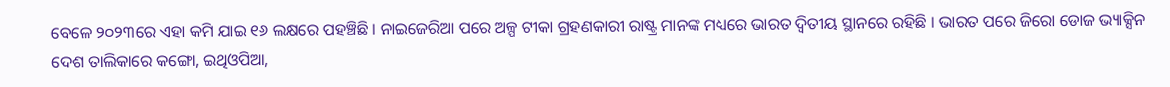ବେଳେ ୨୦୨୩ରେ ଏହା କମି ଯାଇ ୧୬ ଲକ୍ଷରେ ପହଞ୍ଚିଛି । ନାଇଜେରିଆ ପରେ ଅଳ୍ପ ଟୀକା ଗ୍ରହଣକାରୀ ରାଷ୍ଟ୍ର ମାନଙ୍କ ମଧ୍ୟରେ ଭାରତ ଦ୍ୱିତୀୟ ସ୍ଥାନରେ ରହିଛି । ଭାରତ ପରେ ଜିରୋ ଡୋଜ ଭ୍ୟାକ୍ସିନ ଦେଶ ତାଲିକାରେ କଙ୍ଗୋ, ଇଥିଓପିଆ,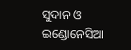ସୁଦାନ ଓ ଇଣ୍ଡୋନେସିଆ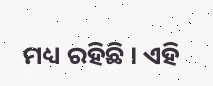ମଧ୍ୟ ରହିଛି । ଏହି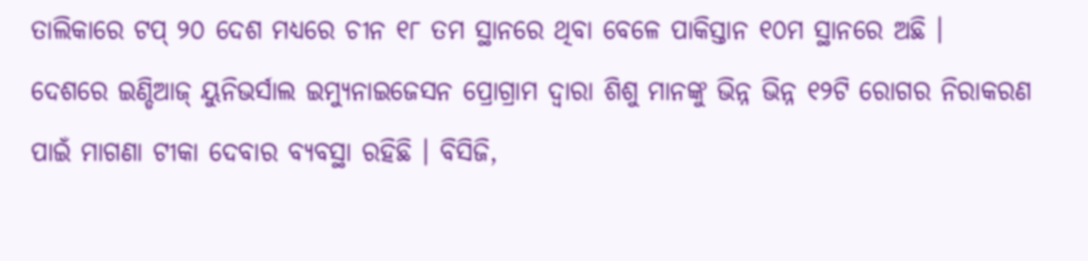ତାଲିକାରେ ଟପ୍ ୨୦ ଦେଶ ମଧ୍ୟରେ ଚୀନ ୧୮ ତମ ସ୍ଥାନରେ ଥିବା ବେଳେ ପାକିସ୍ତାନ ୧୦ମ ସ୍ଥାନରେ ଅଛି ।
ଦେଶରେ ଇଣ୍ଡିଆଜ୍ ୟୁନିଭର୍ସାଲ ଇମ୍ୟୁନାଇଜେସନ ପ୍ରୋଗ୍ରାମ ଦ୍ୱାରା ଶିଶୁ ମାନଙ୍କୁ ଭିନ୍ନ ଭିନ୍ନ ୧୨ଟି ରୋଗର ନିରାକରଣ ପାଇଁ ମାଗଣା ଟୀକା ଦେବାର ବ୍ୟବସ୍ଥା ରହିଛି । ବିସିଜି,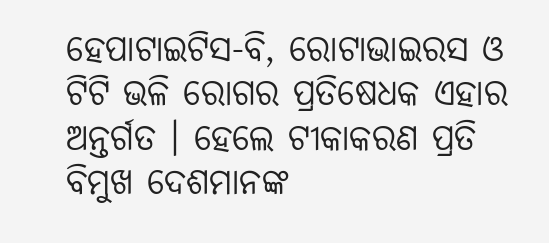ହେପାଟାଇଟିସ-ବି, ରୋଟାଭାଇରସ ଓ ଟିଟି ଭଳି ରୋଗର ପ୍ରତିଷେଧକ ଏହାର ଅନ୍ତର୍ଗତ । ହେଲେ ଟୀକାକରଣ ପ୍ରତି ବିମୁଖ ଦେଶମାନଙ୍କ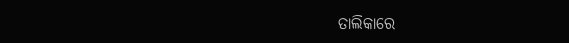ତାଲିକାରେ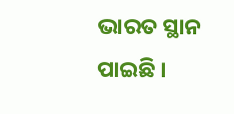ଭାରତ ସ୍ଥାନ ପାଇଛି ।